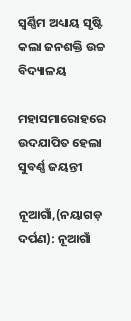ସ୍ଵର୍ଣ୍ଣିମ ଅଧ୍ୟାୟ ସୃଷ୍ଟି କଲା ଜନଶକ୍ତି ଉଚ୍ଚ ବିଦ୍ୟାଳୟ

ମହାସମାରୋହରେ ଉଦଯାପିତ ହେଲା ସୁବର୍ଣ୍ଣ ଜୟନ୍ତୀ

ନୂଆଗାଁ,(ନୟାଗଡ଼ ଦର୍ପଣ): ନୂଆଗାଁ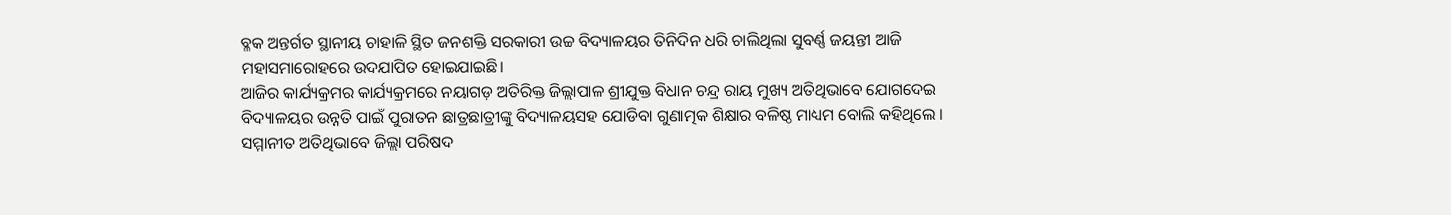ବ୍ଳକ ଅନ୍ତର୍ଗତ ସ୍ଥାନୀୟ ଚାହାଳି ସ୍ଥିତ ଜନଶକ୍ତି ସରକାରୀ ଉଚ୍ଚ ବିଦ୍ୟାଳୟର ତିନିଦିନ ଧରି ଚାଲିଥିଲା ସୁବର୍ଣ୍ଣ ଜୟନ୍ତୀ ଆଜି ମହାସମାରୋହରେ ଉଦଯାପିତ ହୋଇଯାଇଛି।
ଆଜିର କାର୍ଯ୍ୟକ୍ରମର କାର୍ଯ୍ୟକ୍ରମରେ ନୟାଗଡ଼ ଅତିରିକ୍ତ ଜିଲ୍ଲାପାଳ ଶ୍ରୀଯୁକ୍ତ ବିଧାନ ଚନ୍ଦ୍ର ରାୟ ମୁଖ୍ୟ ଅତିଥିଭାବେ ଯୋଗଦେଇ ବିଦ୍ୟାଳୟର ଉନ୍ନତି ପାଇଁ ପୁରାତନ ଛାତ୍ରଛାତ୍ରୀଙ୍କୁ ବିଦ୍ୟାଳୟସହ ଯୋଡିବା ଗୁଣାତ୍ମକ ଶିକ୍ଷାର ବଳିଷ୍ଠ ମାଧ୍ୟମ ବୋଲି କହିଥିଲେ । ସମ୍ମାନୀତ ଅତିଥିଭାବେ ଜିଲ୍ଲା ପରିଷଦ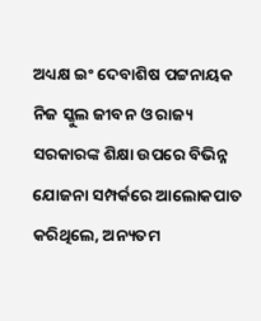ଅଧ୍ୟକ୍ଷ ଇଂ ଦେବାଶିଷ ପଟ୍ଟନାୟକ ନିଜ ସ୍କୁଲ ଜୀବନ ଓ ରାଜ୍ୟ ସରକାରଙ୍କ ଶିକ୍ଷା ଉପରେ ବିଭିନ୍ନ ଯୋଜନା ସମ୍ପର୍କରେ ଆଲୋକପାତ କରିଥିଲେ, ଅନ୍ୟତମ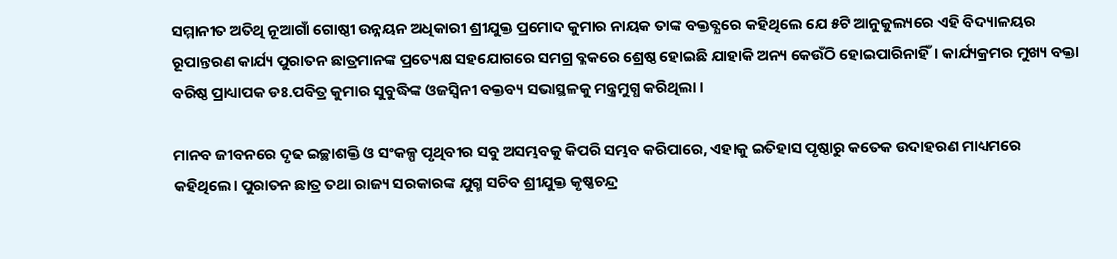ସମ୍ମାନୀତ ଅତିଥି ନୂଆଗାଁ ଗୋଷ୍ଠୀ ଉନ୍ନୟନ ଅଧିକାରୀ ଶ୍ରୀଯୁକ୍ତ ପ୍ରମୋଦ କୁମାର ନାୟକ ତାଙ୍କ ବକ୍ତବ୍ଯରେ କହିଥିଲେ ଯେ ୫ଟି ଆନୁକୁଲ୍ୟରେ ଏହି ବିଦ୍ୟାଳୟର ରୂପାନ୍ତରଣ କାର୍ଯ୍ୟ ପୁରାତନ ଛାତ୍ରମାନଙ୍କ ପ୍ରତ୍ୟେକ୍ଷ ସହଯୋଗରେ ସମଗ୍ର ବ୍ଳକରେ ଶ୍ରେଷ୍ଠ ହୋଇଛି ଯାହାକି ଅନ୍ୟ କେଉଁଠି ହୋଇପାରିନାହିଁ। କାର୍ଯ୍ୟକ୍ରମର ମୁଖ୍ୟ ବକ୍ତା ବରିଷ୍ଠ ପ୍ରାଧ୍ୟାପକ ଡଃ.ପବିତ୍ର କୁମାର ସୁବୁଦ୍ଧିଙ୍କ ଓଜସ୍ଵିନୀ ବକ୍ତବ୍ୟ ସଭାସ୍ଥଳକୁ ମନ୍ତ୍ରମୁଗ୍ଧ କରିଥିଲା ।

ମାନବ ଜୀବନରେ ଦୃଢ ଇଚ୍ଛାଶକ୍ତି ଓ ସଂକଳ୍ପ ପୃଥିବୀର ସବୁ ଅସମ୍ଭବକୁ କିପରି ସମ୍ଭବ କରିପାରେ, ଏହାକୁ ଇତିହାସ ପୃଷ୍ଠାରୁ କତେକ ଉଦାହରଣ ମାଧ୍ୟମରେ କହିଥିଲେ। ପୁରାତନ ଛାତ୍ର ତଥା ରାଜ୍ୟ ସରକାରଙ୍କ ଯୁଗ୍ମ ସଚିବ ଶ୍ରୀଯୁକ୍ତ କୃଷ୍ଣଚନ୍ଦ୍ର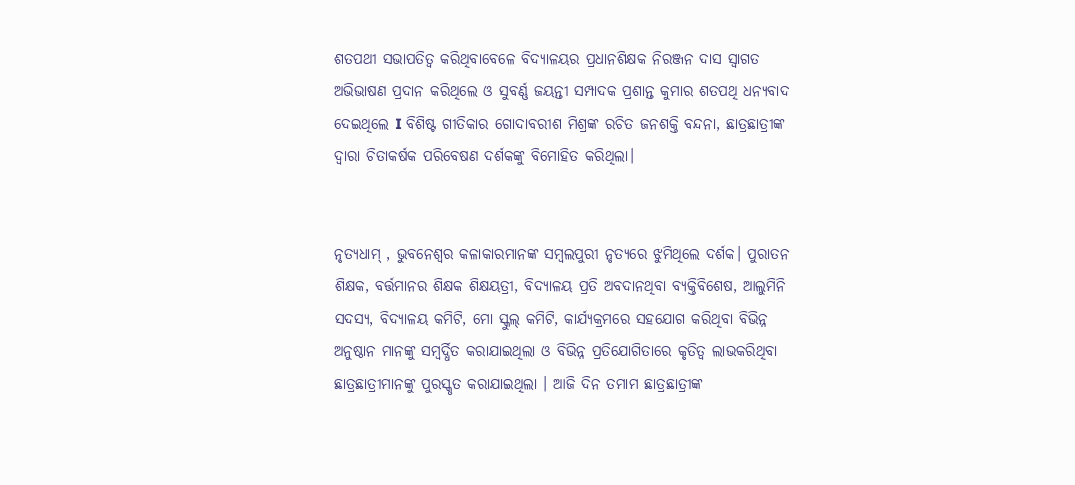ଶତପଥୀ ସଭାପତିତ୍ବ କରିଥିବାବେଳେ ବିଦ୍ୟାଳୟର ପ୍ରଧାନଶିକ୍ଷକ ନିରଞ୍ଜନ ଦାସ ସ୍ଵାଗତ ଅଭିଭାଷଣ ପ୍ରଦାନ କରିଥିଲେ ଓ ସୁବର୍ଣ୍ଣ ଜୟନ୍ତୀ ସମ୍ପାଦକ ପ୍ରଶାନ୍ତ କୁମାର ଶତପଥି ଧନ୍ୟବାଦ ଦେଇଥିଲେ I ବିଶିଷ୍ଟ ଗୀତିକାର ଗୋଦାବରୀଶ ମିଶ୍ରଙ୍କ ରଚିତ ଜନଶକ୍ତି ବନ୍ଦନା, ଛାତ୍ରଛାତ୍ରୀଙ୍କ ଦ୍ୱାରା ଚିତାକର୍ଷକ ପରିବେଷଣ ଦର୍ଶକଙ୍କୁ ବିମୋହିତ କରିଥିଲା।


ନୃତ୍ୟଧାମ୍ , ଭୁବନେଶ୍ବର କଳାକାରମାନଙ୍କ ସମ୍ବଲପୁରୀ ନୃତ୍ଯରେ ଝୁମିଥିଲେ ଦର୍ଶକ। ପୁରାତନ ଶିକ୍ଷକ, ବର୍ତ୍ତମାନର ଶିକ୍ଷକ ଶିକ୍ଷୟତ୍ରୀ, ବିଦ୍ୟାଳୟ ପ୍ରତି ଅବଦାନଥିବା ବ୍ୟକ୍ତିବିଶେଷ, ଆଲୁମିନି ସଦସ୍ୟ, ବିଦ୍ୟାଳୟ କମିଟି, ମୋ ସ୍କୁଲ୍ କମିଟି, କାର୍ଯ୍ୟକ୍ରମରେ ସହଯୋଗ କରିଥିବା ବିଭିନ୍ନ ଅନୁଷ୍ଠାନ ମାନଙ୍କୁ ସମ୍ବର୍ଦ୍ଧିତ କରାଯାଇଥିଲା ଓ ବିଭିନ୍ନ ପ୍ରତିଯୋଗିତାରେ କୃତିତ୍ଵ ଲାଭକରିଥିବା ଛାତ୍ରଛାତ୍ରୀମାନଙ୍କୁ ପୁରସ୍କୃତ କରାଯାଇଥିଲା । ଆଜି ଦିନ ତମାମ ଛାତ୍ରଛାତ୍ରୀଙ୍କ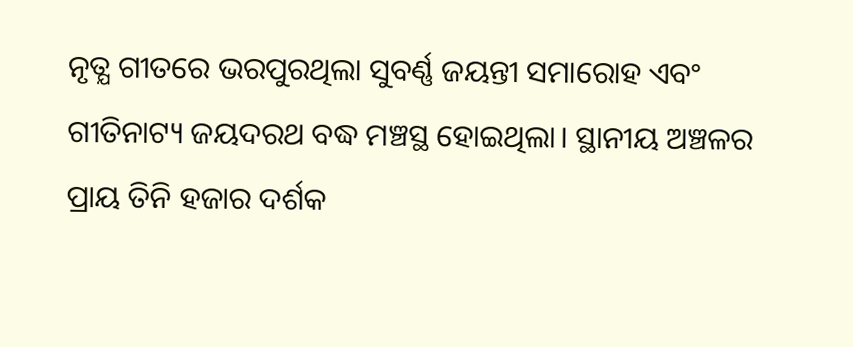ନୃତ୍ଯ ଗୀତରେ ଭରପୁରଥିଲା ସୁବର୍ଣ୍ଣ ଜୟନ୍ତୀ ସମାରୋହ ଏବଂ ଗୀତିନାଟ୍ୟ ଜୟଦରଥ ବଦ୍ଧ ମଞ୍ଚସ୍ଥ ହୋଇଥିଲା। ସ୍ଥାନୀୟ ଅଞ୍ଚଳର ପ୍ରାୟ ତିନି ହଜାର ଦର୍ଶକ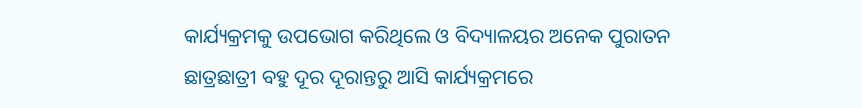କାର୍ଯ୍ୟକ୍ରମକୁ ଉପଭୋଗ କରିଥିଲେ ଓ ବିଦ୍ୟାଳୟର ଅନେକ ପୁରାତନ ଛାତ୍ରଛାତ୍ରୀ ବହୁ ଦୂର ଦୂରାନ୍ତରୁ ଆସି କାର୍ଯ୍ୟକ୍ରମରେ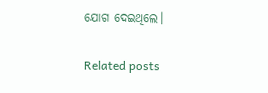ଯୋଗ ଦେଇଥିଲେ।

Related posts